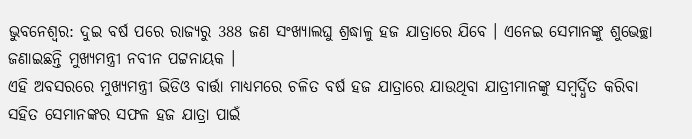ଭୁବନେଶ୍ବର: ଦୁଇ ବର୍ଷ ପରେ ରାଜ୍ୟରୁ 388 ଜଣ ସଂଖ୍ୟାଲଘୁ ଶ୍ରଦ୍ଧାଳୁ ହଜ ଯାତ୍ରାରେ ଯିବେ । ଏନେଇ ସେମାନଙ୍କୁ ଶୁଭେଚ୍ଛା ଜଣାଇଛନ୍ତି ମୁଖ୍ୟମନ୍ତ୍ରୀ ନବୀନ ପଟ୍ଟନାୟକ ।
ଏହି ଅବସରରେ ମୁଖ୍ୟମନ୍ତ୍ରୀ ଭିଡିଓ ବାର୍ତ୍ତା ମାଧ୍ୟମରେ ଚଳିତ ବର୍ଷ ହଜ ଯାତ୍ରାରେ ଯାଉଥିବା ଯାତ୍ରୀମାନଙ୍କୁ ସମ୍ବର୍ଦ୍ଧିତ କରିବା ସହିତ ସେମାନଙ୍କର ସଫଳ ହଜ ଯାତ୍ରା ପାଇଁ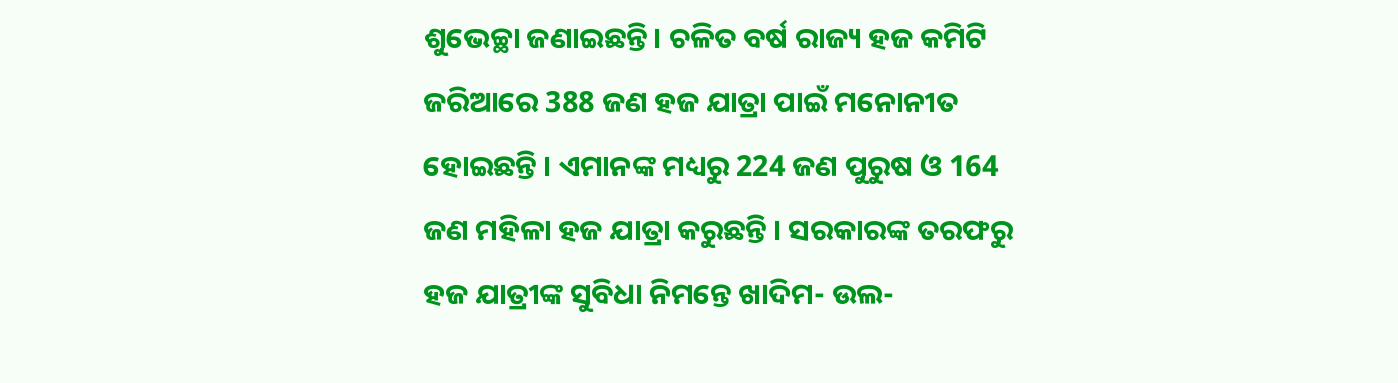ଶୁଭେଚ୍ଛା ଜଣାଇଛନ୍ତି। ଚଳିତ ବର୍ଷ ରାଜ୍ୟ ହଜ କମିଟି ଜରିଆରେ 388 ଜଣ ହଜ ଯାତ୍ରା ପାଇଁ ମନୋନୀତ ହୋଇଛନ୍ତି । ଏମାନଙ୍କ ମଧ୍ୟରୁ 224 ଜଣ ପୁରୁଷ ଓ 164 ଜଣ ମହିଳା ହଜ ଯାତ୍ରା କରୁଛନ୍ତି । ସରକାରଙ୍କ ତରଫରୁ ହଜ ଯାତ୍ରୀଙ୍କ ସୁବିଧା ନିମନ୍ତେ ଖାଦିମ- ଉଲ-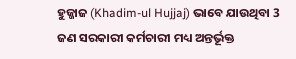ହୁଜ୍ଜାଜ (Khadim-ul Hujjaj) ଭାବେ ଯାଉଥିବା 3 ଜଣ ସରକାରୀ କର୍ମଚାରୀ ମଧ୍ୟ ଅନ୍ତର୍ଭୂକ୍ତ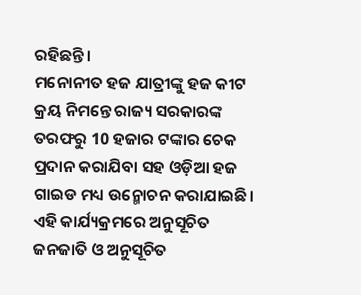ରହିଛନ୍ତି ।
ମନୋନୀତ ହଜ ଯାତ୍ରୀଙ୍କୁ ହଜ କୀଟ କ୍ରୟ ନିମନ୍ତେ ରାଜ୍ୟ ସରକାରଙ୍କ ତରଫରୁ 10 ହଜାର ଟଙ୍କାର ଚେକ ପ୍ରଦାନ କରାଯିବା ସହ ଓଡ଼ିଆ ହଜ ଗାଇଡ ମଧ୍ୟ ଉନ୍ମୋଚନ କରାଯାଇଛି। ଏହି କାର୍ଯ୍ୟକ୍ରମରେ ଅନୁସୂଚିତ ଜନଜାତି ଓ ଅନୁସୂଚିତ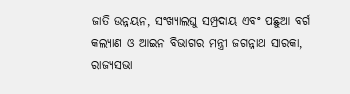ଜାତି ଉନ୍ନୟନ, ସଂଖ୍ୟାଲଘୁ ସମ୍ପ୍ରଦାୟ ଏବଂ ପଛୁଆ ବର୍ଗ କଲ୍ୟାଣ ଓ ଆଇନ ବିଭାଗର ମନ୍ତ୍ରୀ ଜଗନ୍ନାଥ ସାରକା, ରାଜ୍ୟସଭା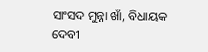ସାଂସଦ ମୁନ୍ନା ଖାଁ, ବିଧାୟକ ଦେବୀ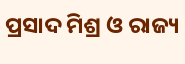ପ୍ରସାଦ ମିଶ୍ର ଓ ରାଜ୍ୟ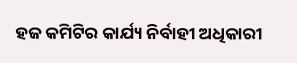ହଜ କମିଟିର କାର୍ଯ୍ୟ ନିର୍ବାହୀ ଅଧିକାରୀ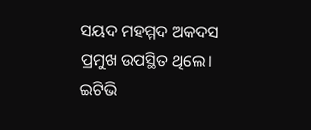ସୟଦ ମହମ୍ମଦ ଅକଦସ ପ୍ରମୁଖ ଉପସ୍ଥିତ ଥିଲେ।
ଇଟିଭି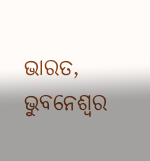ଭାରତ, ଭୁବନେଶ୍ବର